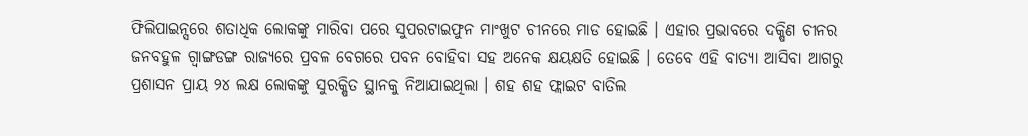ଫିଲିପାଇନ୍ସରେ ଶତାଧିକ ଲୋକଙ୍କୁ ମାରିବା ପରେ ସୁପରଟାଇଫୁନ ମାଂଖୁଟ ଚୀନରେ ମାଡ ହୋଇଛି । ଏହାର ପ୍ରଭାବରେ ଦକ୍ଷିଣ ଚୀନର ଜନବହୁଳ ଗ୍ଵାଙ୍ଗଡଙ୍ଗ ରାଜ୍ୟରେ ପ୍ରବଳ ବେଗରେ ପବନ ବୋହିବା ସହ ଅନେକ କ୍ଷୟକ୍ଷତି ହୋଇଛି । ତେବେ ଏହି ବାତ୍ୟା ଆସିବା ଆଗରୁ ପ୍ରଶାସନ ପ୍ରାୟ ୨୪ ଲକ୍ଷ ଲୋକଙ୍କୁ ସୁରକ୍ଷିତ ସ୍ଥାନକୁ ନିଆଯାଇଥିଲା । ଶହ ଶହ ଫ୍ଲାଇଟ ବାତିଲ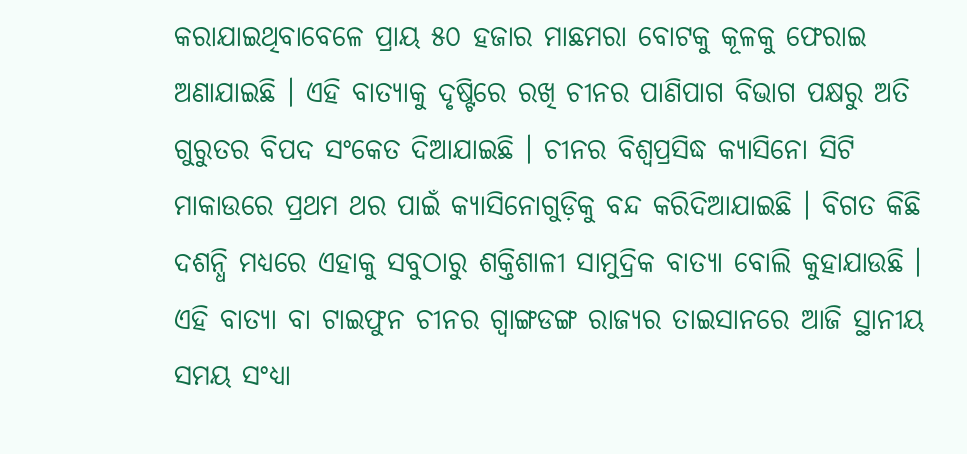କରାଯାଇଥିବାବେଳେ ପ୍ରାୟ ୫୦ ହଜାର ମାଛମରା ବୋଟକୁ କୂଳକୁ ଫେରାଇ ଅଣାଯାଇଛି । ଏହି ବାତ୍ୟାକୁ ଦୃଷ୍ଟିରେ ରଖି ଚୀନର ପାଣିପାଗ ବିଭାଗ ପକ୍ଷରୁ ଅତି ଗୁରୁତର ବିପଦ ସଂକେତ ଦିଆଯାଇଛି । ଚୀନର ବିଶ୍ୱପ୍ରସିଦ୍ଧ କ୍ୟାସିନୋ ସିଟି ମାକାଉରେ ପ୍ରଥମ ଥର ପାଇଁ କ୍ୟାସିନୋଗୁଡ଼ିକୁ ବନ୍ଦ କରିଦିଆଯାଇଛି । ବିଗତ କିଛି ଦଶନ୍ଧି ମଧ୍ୟରେ ଏହାକୁ ସବୁଠାରୁ ଶକ୍ତିଶାଳୀ ସାମୁଦ୍ରିକ ବାତ୍ୟା ବୋଲି କୁହାଯାଉଛି । ଏହି ବାତ୍ୟା ବା ଟାଇଫୁନ ଚୀନର ଗ୍ଵାଙ୍ଗଡଙ୍ଗ ରାଜ୍ୟର ତାଇସାନରେ ଆଜି ସ୍ଥାନୀୟ ସମୟ ସଂଧ୍ୟା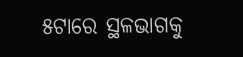୫ଟାରେ ସ୍ଥଳଭାଗକୁ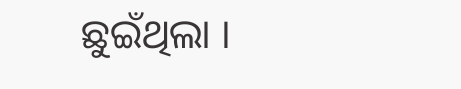ଛୁଇଁଥିଲା ।